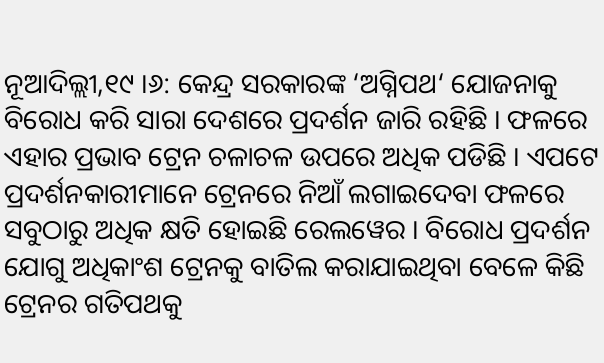ନୂଆଦିଲ୍ଲୀ,୧୯ ।୬: କେନ୍ଦ୍ର ସରକାରଙ୍କ ‘ଅଗ୍ନିପଥ‘ ଯୋଜନାକୁ ବିରୋଧ କରି ସାରା ଦେଶରେ ପ୍ରଦର୍ଶନ ଜାରି ରହିଛି । ଫଳରେ ଏହାର ପ୍ରଭାବ ଟ୍ରେନ ଚଳାଚଳ ଉପରେ ଅଧିକ ପଡିଛି । ଏପଟେ ପ୍ରଦର୍ଶନକାରୀମାନେ ଟ୍ରେନରେ ନିଆଁ ଲଗାଇଦେବା ଫଳରେ ସବୁଠାରୁ ଅଧିକ କ୍ଷତି ହୋଇଛି ରେଲୱେର । ବିରୋଧ ପ୍ରଦର୍ଶନ ଯୋଗୁ ଅଧିକାଂଶ ଟ୍ରେନକୁ ବାତିଲ କରାଯାଇଥିବା ବେଳେ କିଛି ଟ୍ରେନର ଗତିପଥକୁ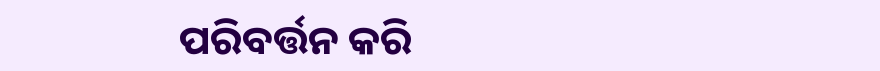ପରିବର୍ତ୍ତନ କରି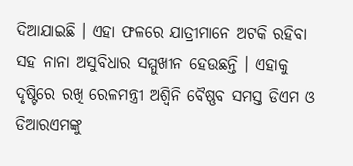ଦିଆଯାଇଛି । ଏହା ଫଳରେ ଯାତ୍ରୀମାନେ ଅଟକି ରହିବା ସହ ନାନା ଅସୁବିଧାର ସମ୍ମୁଖୀନ ହେଉଛନ୍ତି । ଏହାକୁ ଦୃଷ୍ଟିରେ ରଖି ରେଳମନ୍ତ୍ରୀ ଅଶ୍ୱିନି ବୈଷ୍ଣବ ସମସ୍ତ ଡିଏମ ଓ ଡିଆରଏମଙ୍କୁ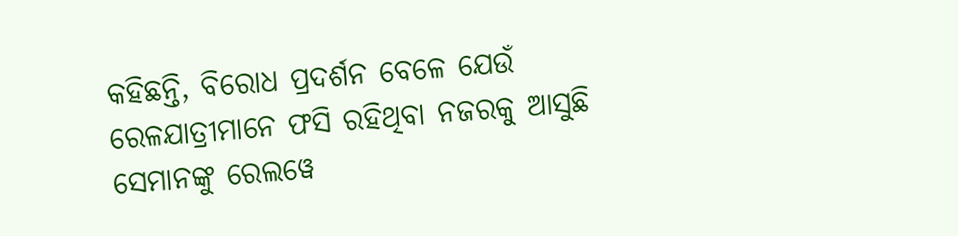କହିଛନ୍ତି, ବିରୋଧ ପ୍ରଦର୍ଶନ ବେଳେ ଯେଉଁ ରେଳଯାତ୍ରୀମାନେ ଫସି ରହିଥିବା ନଜରକୁ ଆସୁଛି ସେମାନଙ୍କୁ ରେଲୱେ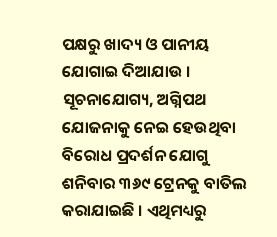ପକ୍ଷରୁ ଖାଦ୍ୟ ଓ ପାନୀୟ ଯୋଗାଇ ଦିଆଯାଉ ।
ସୂଚନାଯୋଗ୍ୟ, ଅଗ୍ନିପଥ ଯୋଜନାକୁ ନେଇ ହେଉଥିବା ବିରୋଧ ପ୍ରଦର୍ଶନ ଯୋଗୁ ଶନିବାର ୩୬୯ ଟ୍ରେନକୁ ବାତିଲ କରାଯାଇଛି । ଏଥିମଧ୍ୟରୁ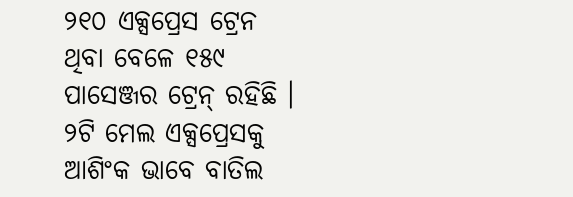୨୧୦ ଏକ୍ସପ୍ରେସ ଟ୍ରେନ ଥିବା ବେଳେ ୧୫୯ ପାସେଞ୍ଜର ଟ୍ରେନ୍ ରହିଛି । ୨ଟି ମେଲ ଏକ୍ସପ୍ରେସକୁ ଆଶିଂକ ଭାବେ ବାତିଲ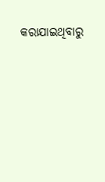କରାଯାଇଥିବାରୁ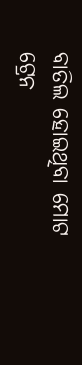ବାତିଲ ହୋଇଥିବା ମୋଟ ଟ୍ରେନ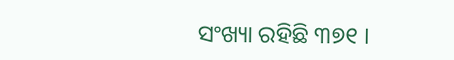ସଂଖ୍ୟା ରହିଛି ୩୭୧ ।